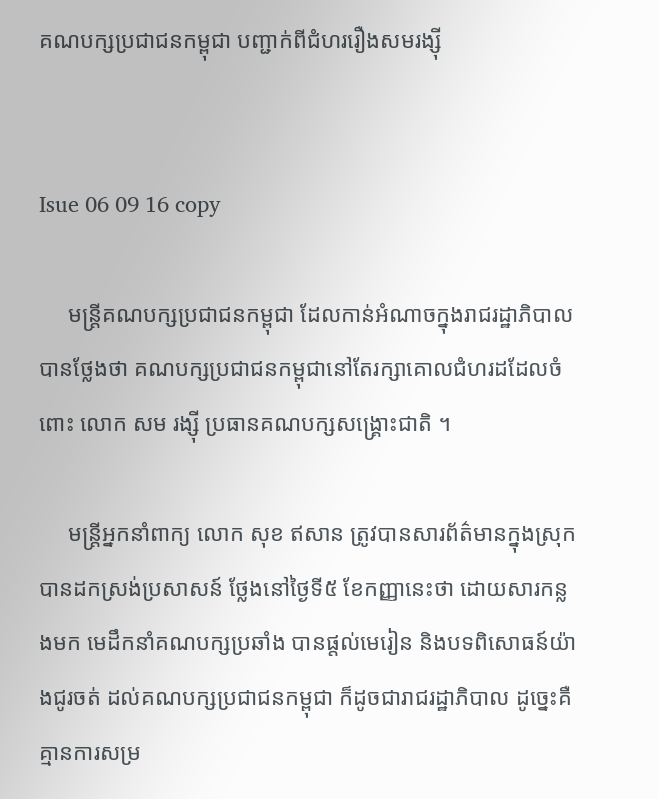គណបក្សប្រជាជនកម្ពុជា បញ្ជាក់ពីជំហររឿងសមរង្ស៊ី


Isue 06 09 16 copy

     មន្ត្រីគណបក្សប្រជាជនកម្ពុជា ដែលកាន់អំណាចក្នុងរាជរដ្ឋាភិបាលបានថ្លែងថា គណបក្សប្រជាជនកម្ពុជានៅតែរក្សាគោលជំហរដដែលចំពោះ លោក សម រង្ស៊ី ប្រធានគណបក្សសង្គ្រោះជាតិ ។

     មន្ត្រីអ្នកនាំពាក្យ លោក សុខ ឥសាន ត្រូវបានសារព័ត៌មានក្នុងស្រុកបានដកស្រង់ប្រសាសន៍ ថ្លែងនៅថ្ងៃទី៥ ខែកញ្ញានេះថា ដោយសារកន្លងមក មេដឹកនាំគណបក្សប្រឆាំង បានផ្តល់មេរៀន និងបទពិសោធន៍យ៉ាងជូរចត់ ដល់គណបក្សប្រជាជនកម្ពុជា ក៏ដូចជារាជរដ្ឋាភិបាល ដូច្នេះគឺគ្មានការសម្រ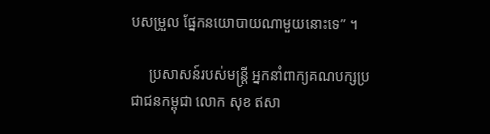បសម្រួល ផ្នែកនយោបាយណាមួយនោះទេ” ។

     ប្រសាសន៍របស់មន្ត្រី អ្នកនាំពាក្យគណបក្សប្រជាជនកម្ពុជា លោក សុខ ឥសា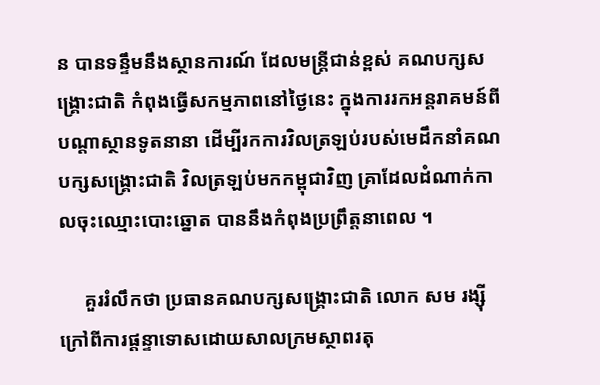ន បានទន្ទឹមនឹងស្ថានការណ៍ ដែលមន្ត្រីជាន់ខ្ពស់ គណបក្សសង្គ្រោះជាតិ កំពុងធ្វើសកម្មភាពនៅថ្ងៃនេះ ក្នុងការរកអន្តរាគមន៍ពីបណ្តាស្ថានទូតនានា ដើម្បីរកការវិលត្រឡប់របស់មេដឹកនាំគណបក្សសង្គ្រោះជាតិ វិលត្រឡប់មកកម្ពុជាវិញ គ្រាដែលដំណាក់កាលចុះឈ្មោះបោះឆ្នោត បាននឹងកំពុងប្រព្រឹត្តនាពេល ។

     គួររំលឹកថា ប្រធានគណបក្សសង្គ្រោះជាតិ លោក សម រង្ស៊ី ក្រៅពីការផ្តន្ទាទោសដោយសាលក្រមស្ថាពរតុ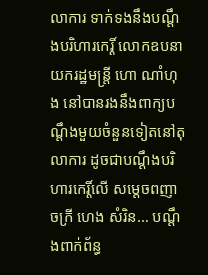លាការ ទាក់ទងនឹងបណ្តឹងបរិហារកេរ្តិ៍ លោកឧបនាយករដ្ឋមន្ត្រី ហោ ណាំហុង នៅបានរងនឹងពាក្យបណ្តឹងមួយចំនួនទៀតនៅតុលាការ ដូចជាបណ្តឹងបរិហារកេរ្តិ៍លើ សម្តេចពញាចក្រី ហេង សំរិន… បណ្តឹងពាក់ព័ន្ធ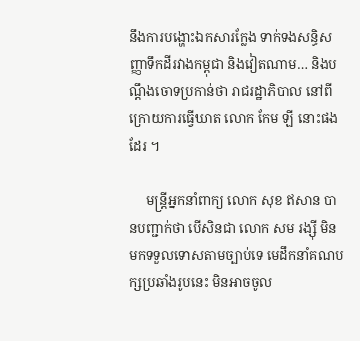នឹងការបង្ហោះឯកសារក្លែង ទាក់ទងសន្ធិសញ្ញាទឹកដីរវាងកម្ពុជា និងវៀតណាម… និងបណ្តឹងចោទប្រកាន់ថា រាជរដ្ឋាភិបាល នៅពីក្រោយការធ្វើឃាត លោក កែម ឡី នោះផងដែរ ។

     មន្ត្រីអ្នកនាំពាក្យ លោក សុខ ឥសាន បានបញ្ជាក់ថា បើសិនជា លោក សម រង្ស៊ី មិនមកទទួលទោសតាមច្បាប់ទេ មេដឹកនាំគណបក្សប្រឆាំងរូបនេះ មិនអាចចូល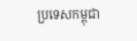ប្រទេសកម្ពុជា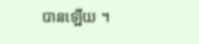បានឡើយ ។